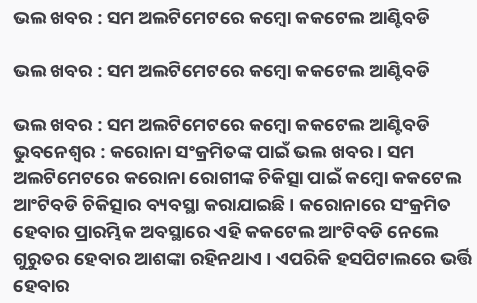ଭଲ ଖବର : ସମ ଅଲଟିମେଟରେ କମ୍ବୋ କକଟେଲ ଆଣ୍ଟିବଡି

ଭଲ ଖବର : ସମ ଅଲଟିମେଟରେ କମ୍ବୋ କକଟେଲ ଆଣ୍ଟିବଡି

ଭଲ ଖବର : ସମ ଅଲଟିମେଟରେ କମ୍ବୋ କକଟେଲ ଆଣ୍ଟିବଡି
ଭୁବନେଶ୍ବର : କରୋନା ସଂକ୍ରମିତଙ୍କ ପାଇଁ ଭଲ ଖବର । ସମ ଅଲଟିମେଟରେ କରୋନା ରୋଗୀଙ୍କ ଚିକିତ୍ସା ପାଇଁ କମ୍ବୋ କକଟେଲ ଆଂଟିବଡି ଚିକିତ୍ସାର ବ୍ୟବସ୍ଥା କରାଯାଇଛି । କରୋନାରେ ସଂକ୍ରମିତ ହେବାର ପ୍ରାରମ୍ଭିକ ଅବସ୍ଥାରେ ଏହି କକଟେଲ ଆଂଟିବଡି ନେଲେ ଗୁରୁତର ହେବାର ଆଶଙ୍କା ରହିନଥାଏ । ଏପରିକି ହସପିଟାଲରେ ଭର୍ତ୍ତି ହେବାର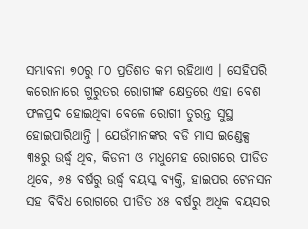ସମ୍ଭାବନା ୭୦ରୁ ୮୦ ପ୍ରତିଶତ କମ ରହିଥାଏ । ସେହିପରି କରୋନାରେ ଗୁରୁତର ରୋଗୀଙ୍କ କ୍ଷେତ୍ରରେ ଏହା ବେଶ ଫଳପ୍ରଦ ହୋଇଥିବା ବେଳେ ରୋଗୀ ତୁରନ୍ତ ସୁସ୍ଥ ହୋଇପାରିଥାନ୍ତି । ଯେଉଁମାନଙ୍କର ବଡି ମାସ ଇଣ୍ଡେକ୍ସ ୩୫ରୁ ଉର୍ଦ୍ଧ୍ବ ଥିବ, କିଡନୀ ଓ ମଧୁମେହ ରୋଗରେ ପୀଡିତ ଥିବେ, ୬୫ ବର୍ଷରୁ ଉର୍ଦ୍ଧ୍ବ ବୟସ୍କ ବ୍ୟକ୍ତି, ହାଇପର ଟେନସନ ସହ ବିବିଧ ରୋଗରେ ପୀଡିତ ୪୫ ବର୍ଷରୁ ଅଧିକ ବୟସର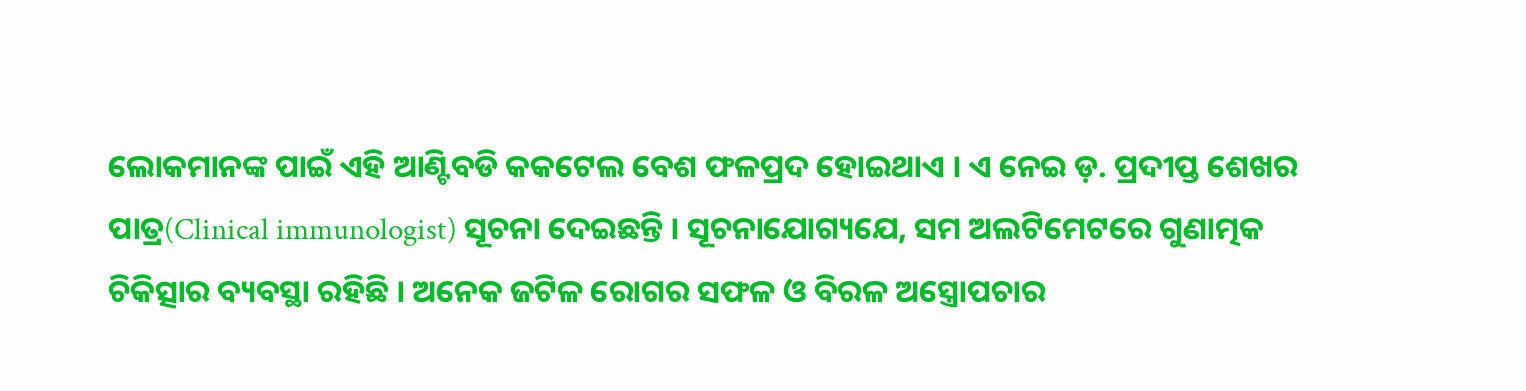ଲୋକମାନଙ୍କ ପାଇଁ ଏହି ଆଣ୍ଟିବଡି କକଟେଲ ବେଶ ଫଳପ୍ରଦ ହୋଇଥାଏ । ଏ ନେଇ ଡ଼. ପ୍ରଦୀପ୍ତ ଶେଖର ପାତ୍ର(Clinical immunologist) ସୂଚନା ଦେଇଛନ୍ତି । ସୂଚନାଯୋଗ୍ୟଯେ, ସମ ଅଲଟିମେଟରେ ଗୁଣାତ୍ମକ ଚିକିତ୍ସାର ବ୍ୟବସ୍ଥା ରହିଛି । ଅନେକ ଜଟିଳ ରୋଗର ସଫଳ ଓ ବିରଳ ଅସ୍ତ୍ରୋପଚାର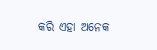କରି ଏହା‌ ଅନେକ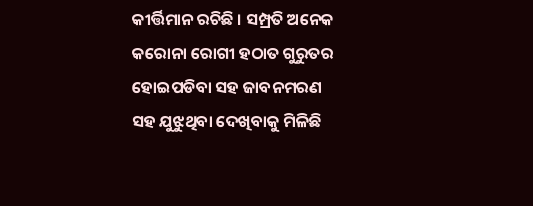କୀର୍ତ୍ତିମାନ ରଚିଛି । ସମ୍ପ୍ରତି ଅନେକ କରୋନା ରୋଗୀ ହଠାତ ଗୁରୁତର ହୋଇପଡିବା ସହ ଜାବନମରଣ ସହ ଯୁଝୁଥିବା ଦେଖିବାକୁ ମିଳିଛି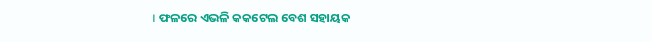। ଫଳରେ ଏଭଳି କକଟେଲ ବେଶ ସହାୟକ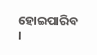ହୋଇପାରିବ ।